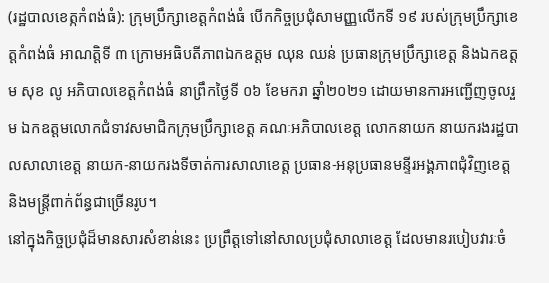(រដ្ឋបាលខេត្កកំពង់ធំ): ក្រុមប្រឹក្សាខេត្តកំពង់ធំ បើកកិច្ចប្រជុំសាមញ្ញលើកទី ១៩ របស់ក្រុមប្រឹក្សាខេត្តកំពង់ធំ អាណត្តិទី ៣ ក្រោមអធិបតីភាពឯកឧត្តម ឈុន ឈន់ ប្រធានក្រុមប្រឹក្សាខេត្ត និងឯកឧត្តម សុខ លូ អភិបាលខេត្តកំពង់ធំ នាព្រឹកថ្ងៃទី ០៦ ខែមករា ឆ្នាំ២០២១ ដោយមានការអញ្ជើញចូលរួម ឯកឧត្តមលោកជំទាវសមាជិកក្រុមប្រឹក្សាខេត្ត គណៈអភិបាលខេត្ត លោកនាយក នាយករងរដ្ឋបាលសាលាខេត្ត នាយក-នាយករងទីចាត់ការសាលាខេត្ត ប្រធាន-អនុប្រធានមន្ទីរអង្គភាពជុំវិញខេត្ត និងមន្ត្រីពាក់ព័ន្ធជាច្រើនរូប។
នៅក្នុងកិច្ចប្រជុំដ៏មានសារសំខាន់នេះ ប្រព្រឹត្តទៅនៅសាលប្រជុំសាលាខេត្ត ដែលមានរបៀបវារៈចំ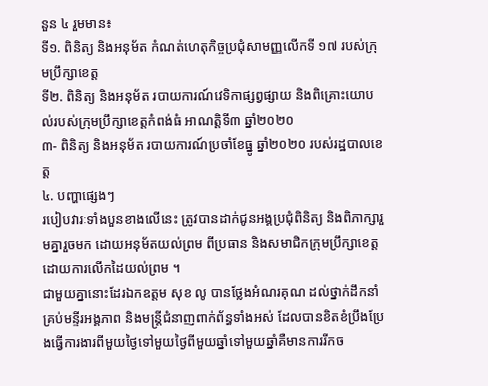នួន ៤ រួមមាន៖
ទី១. ពិនិត្យ និងអនុម័ត កំណត់ហេតុកិច្ចប្រជុំសាមញ្ញលើកទី ១៧ របស់ក្រុមប្រឹក្សាខេត្ត
ទី២. ពិនិត្យ និងអនុម័ត របាយការណ៍វេទិកាផ្សព្វផ្សាយ និងពិគ្រោះយោបល់របស់ក្រុមប្រឹក្សាខេត្តកំពង់ធំ អាណត្តិទី៣ ឆ្នាំ២០២០
៣- ពិនិត្យ និងអនុម័ត របាយការណ៍ប្រចាំខែធ្នូ ឆ្នាំ២០២០ របស់រដ្ឋបាលខេត្ត
៤. បញ្ហាផ្សេងៗ
របៀបវារៈទាំងបួនខាងលើនេះ ត្រូវបានដាក់ជូនអង្គប្រជុំពិនិត្យ និងពិភាក្សារួមគ្នារួចមក ដោយអនុម័តយល់ព្រម ពីប្រធាន និងសមាជិកក្រុមប្រឹក្សាខេត្តដោយការលើកដៃយល់ព្រម ។
ជាមួយគ្នានោះដែរឯកឧត្តម សុខ លូ បានថ្លែងអំណរគុណ ដល់ថ្នាក់ដឹកនាំគ្រប់មន្ទីរអង្គភាព និងមន្ត្រីជំនាញពាក់ព័ន្ធទាំងអស់ ដែលបានខិតខំប្រឹងប្រែងធ្វើការងារពីមួយថ្ងៃទៅមួយថ្ងៃពីមួយឆ្នាំទៅមួយឆ្នាំគឺមានការរីកច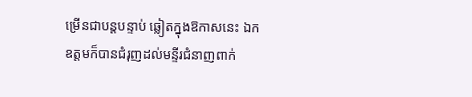ម្រើនជាបន្តបន្ទាប់ ឆ្លៀតក្នុងឱកាសនេះ ឯកឧត្តមក៏បានជំរុញដល់មន្ទីរជំនាញពាក់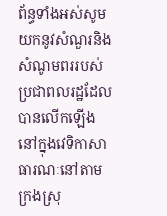ព័ន្ធទាំងអស់សូមយកនូវសំណួរនិងសំណូមពររបស់ប្រជាពលរដ្ឋដែលបានលើកឡើងនៅក្នុងវេទិកាសាធារណៈនៅតាមក្រងស្រុ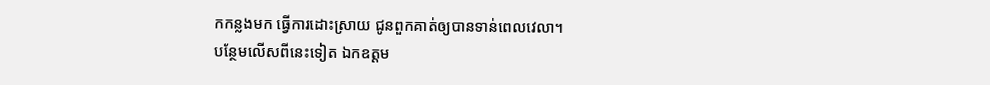កកន្លងមក ធ្វើការដោះស្រាយ ជូនពួកគាត់ឲ្យបានទាន់ពេលវេលា។
បន្ថែមលើសពីនេះទៀត ឯកឧត្តម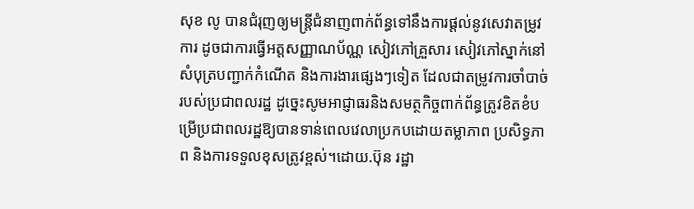សុខ លូ បានជំរុញឲ្យមន្ត្រីជំនាញពាក់ព័ន្ធទៅនឹងការផ្ដល់នូវសេវាតម្រូវការ ដូចជាការធ្វើអត្តសញ្ញាណប័ណ្ណ សៀវភៅគ្រួសារ សៀវភៅស្នាក់នៅ សំបុត្របញ្ជាក់កំណើត និងការងារផ្សេងៗទៀត ដែលជាតម្រូវការចាំបាច់របស់ប្រជាពលរដ្ឋ ដូច្នេះសូមអាជ្ញាធរនិងសមត្ថកិច្ចពាក់ព័ន្ធត្រូវខិតខំបម្រើប្រជាពលរដ្ឋឱ្យបានទាន់ពេលវេលាប្រកបដោយតម្លាភាព ប្រសិទ្ធភាព និងការទទួលខុសត្រូវខ្ពស់។ដោយ.ប៊ុន រដ្ឋា